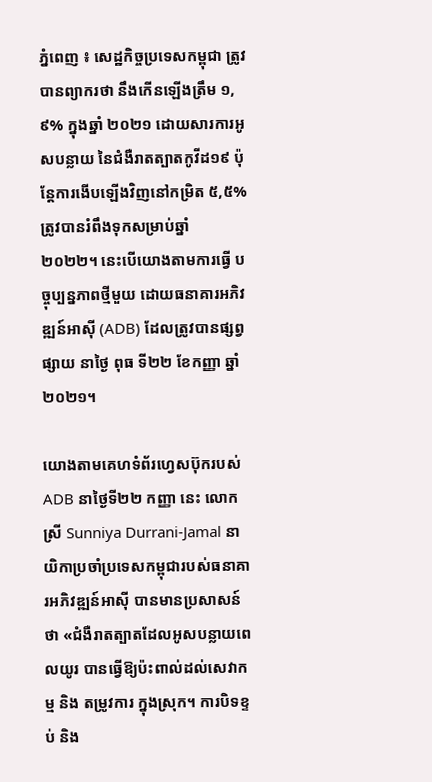ភ្នំពេញ ៖ សេដ្ឋកិច្ចប្រទេសកម្ពុជា ត្រូវបានព្យាករថា នឹងកើនឡើងត្រឹម ១,៩% ក្នុងឆ្នាំ ២០២១ ដោយសារការអូសបន្លាយ នៃជំងឺរាតត្បាតកូវីដ១៩ ប៉ុន្តែការងើបឡើងវិញនៅកម្រិត ៥,៥% ត្រូវបានរំពឹងទុកសម្រាប់ឆ្នាំ ២០២២។ នេះបើយោងតាមការធ្វើ បច្ចុប្បន្នភាពថ្មីមួយ ដោយធនាគារអភិវឌ្ឍន៍អាស៊ី (ADB) ដែលត្រូវបានផ្សព្វផ្សាយ នាថ្ងៃ ពុធ ទី២២ ខែកញ្ញា ឆ្នាំ ២០២១។

យោងតាមគេហទំព័រហ្វេសប៊ុករបស់ ADB នាថ្ងៃទី២២ កញ្ញា នេះ លោកស្រី Sunniya Durrani-Jamal នាយិកាប្រចាំប្រទេសកម្ពុជារបស់ធនាគារអភិវឌ្ឍន៍អាស៊ី បានមានប្រសាសន៍ថា «ជំងឺរាតត្បាតដែលអូសបន្លាយពេលយូរ បានធ្វើឱ្យប៉ះពាល់ដល់សេវាកម្ម និង តម្រូវការ ក្នុងស្រុក។ ការបិទខ្ទប់ និង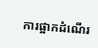ការផ្អាកដំណើរ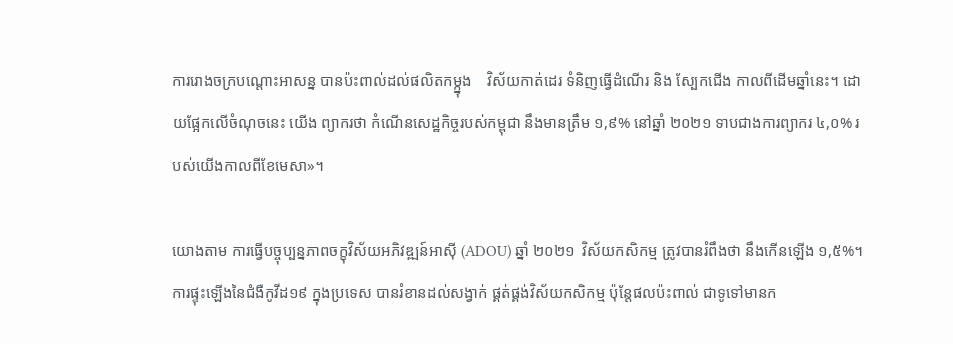ការរោងចក្របណ្តោះអាសន្ន បានប៉ះពាល់ដល់ផលិតកម្ក្នុង    វិស័យកាត់ដេរ ទំនិញធ្វើដំណើរ និង ស្បែកជើង កាលពីដើមឆ្នាំនេះ។ ដោយផ្អែកលើចំណុចនេះ យើង ព្យាករថា កំណើនសេដ្ឋកិច្ចរបស់កម្ពុជា នឹងមានត្រឹម ១,៩% នៅឆ្នាំ ២០២១ ទាបជាងការព្យាករ ៤,០% របស់យើងកាលពីខែមេសា»។

យោងតាម ការធ្វើបច្ចុប្បន្នភាពចក្ខុវិស័យអភិវឌ្ឍន៍អាស៊ី (ADOU) ឆ្នាំ ២០២១  វិស័យកសិកម្ម ត្រូវបានរំពឹងថា នឹងកើនឡើង ១,៥%។ ការផ្ទុះឡើងនៃជំងឺកូវីដ១៩ ក្នុងប្រទេស បានរំខានដល់សង្វាក់ ផ្គត់ផ្គង់វិស័យកសិកម្ម ប៉ុន្តែផលប៉ះពាល់ ជាទូទៅមានក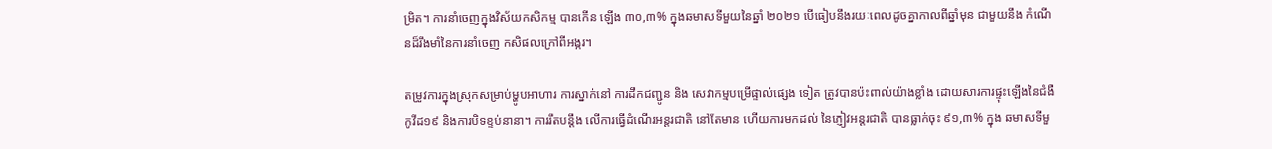ម្រិត។ ការនាំចេញក្នុងវិស័យកសិកម្ម បានកើន ឡើង ៣០,៣% ក្នុងឆមាសទីមួយនៃឆ្នាំ ២០២១ បើធៀបនឹងរយៈពេលដូចគ្នាកាលពីឆ្នាំមុន ជាមួយនឹង កំណើនដ៏រឹងមាំនៃការនាំចេញ កសិផលក្រៅពីអង្ករ។

តម្រូវការក្នុងស្រុកសម្រាប់ម្ហូបអាហារ ការស្នាក់នៅ ការដឹកជញ្ជូន និង សេវាកម្មបម្រើផ្ទាល់ផ្សេង ទៀត ត្រូវបានប៉ះពាល់យ៉ាងខ្លាំង ដោយសារការផ្ទុះឡើងនៃជំងឺកូវីដ១៩ និងការបិទខ្ទប់នានា។ ការរឹតបន្តឹង លើការធ្វើដំណើរអន្តរជាតិ នៅតែមាន ហើយការមកដល់ នៃភ្ញៀវអន្តរជាតិ បានធ្លាក់ចុះ ៩១,៣% ក្នុង ឆមាសទីមួ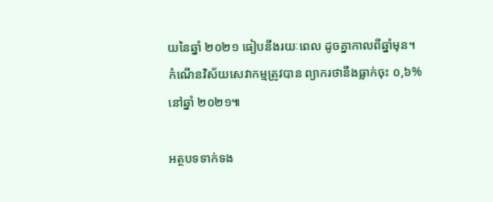យនៃឆ្នាំ ២០២១ ធៀបនឹងរយៈពេល ដូចគ្នាកាលពីឆ្នាំមុន។ កំណើនវិស័យសេវាកម្មត្រូវបាន ព្យាករថានឹងធ្លាក់ចុះ ០,៦% នៅឆ្នាំ ២០២១៕

អត្ថបទទាក់ទង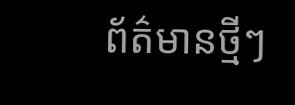ព័ត៌មានថ្មីៗ